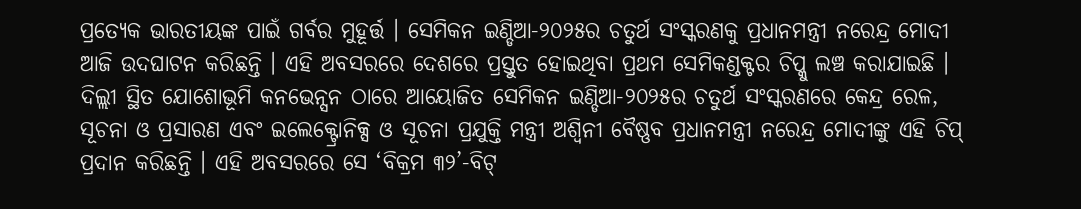ପ୍ରତ୍ୟେକ ଭାରତୀୟଙ୍କ ପାଇଁ ଗର୍ବର ମୁହୂର୍ତ୍ତ । ସେମିକନ ଇଣ୍ଡିଆ-୨୦୨୫ର ଚତୁର୍ଥ ସଂସ୍କରଣକୁ ପ୍ରଧାନମନ୍ତ୍ରୀ ନରେନ୍ଦ୍ର ମୋଦୀ ଆଜି ଉଦଘାଟନ କରିଛନ୍ତି । ଏହି ଅବସରରେ ଦେଶରେ ପ୍ରସ୍ତୁତ ହୋଇଥିବା ପ୍ରଥମ ସେମିକଣ୍ଡକ୍ଟର ଚିପ୍କୁ ଲଞ୍ଚ କରାଯାଇଛି । ଦିଲ୍ଲୀ ସ୍ଥିତ ଯୋଶୋଭୂମି କନଭେନ୍ସନ ଠାରେ ଆୟୋଜିତ ସେମିକନ ଇଣ୍ଡିଆ-୨୦୨୫ର ଚତୁର୍ଥ ସଂସ୍କରଣରେ କେନ୍ଦ୍ର ରେଳ, ସୂଚନା ଓ ପ୍ରସାରଣ ଏବଂ ଇଲେକ୍ଟ୍ରୋନିକ୍ସ ଓ ସୂଚନା ପ୍ରଯୁକ୍ତି ମନ୍ତ୍ରୀ ଅଶ୍ୱିନୀ ବୈଷ୍ଣବ ପ୍ରଧାନମନ୍ତ୍ରୀ ନରେନ୍ଦ୍ର ମୋଦୀଙ୍କୁ ଏହି ଚିପ୍ ପ୍ରଦାନ କରିଛନ୍ତି । ଏହି ଅବସରରେ ସେ ‘ବିକ୍ରମ ୩୨’-ବିଟ୍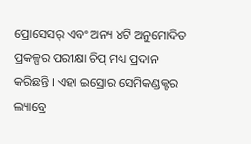ପ୍ରୋସେସର୍ ଏବଂ ଅନ୍ୟ ୪ଟି ଅନୁମୋଦିତ ପ୍ରକଳ୍ପର ପରୀକ୍ଷା ଚିପ୍ ମଧ୍ୟ ପ୍ରଦାନ କରିଛନ୍ତି । ଏହା ଇସ୍ରୋର ସେମିକଣ୍ଡକ୍ଟର ଲ୍ୟାବ୍ରେ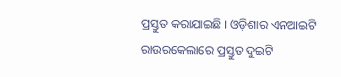ପ୍ରସ୍ତୁତ କରାଯାଇଛି । ଓଡ଼ିଶାର ଏନଆଇଟି ରାଉରକେଲାରେ ପ୍ରସ୍ତୁତ ଦୁଇଟି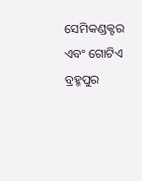ସେମିକଣ୍ଡକ୍ଟର ଏବଂ ଗୋଟିଏ ବ୍ରହ୍ମପୁର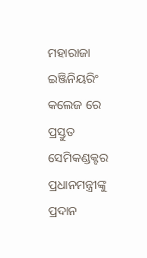ମହାରାଜା ଇଞ୍ଜିନିୟରିଂ କଲେଜ ରେ ପ୍ରସ୍ତୁତ ସେମିକଣ୍ଡକ୍ଟର ପ୍ରଧାନମନ୍ତ୍ରୀଙ୍କୁ ପ୍ରଦାନ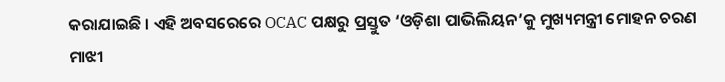କରାଯାଇଛି । ଏହି ଅବସରେରେ OCAC ପକ୍ଷରୁ ପ୍ରସ୍ତୁତ ‘ଓଡ଼ିଶା ପାଭିଲିୟନ’କୁ ମୁଖ୍ୟମନ୍ତ୍ରୀ ମୋହନ ଚରଣ ମାଝୀ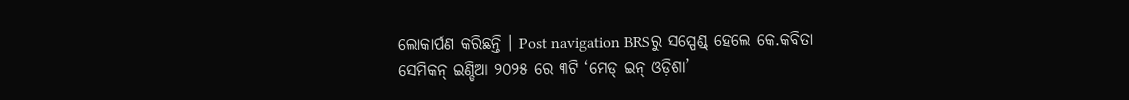ଲୋକାର୍ପଣ କରିଛନ୍ତି । Post navigation BRSରୁ ସସ୍ପେଣ୍ଡ୍ ହେଲେ କେ.କବିତା ସେମିକନ୍ ଇଣ୍ଡିଆ ୨୦୨୫ ରେ ୩ଟି ‘ମେଡ୍ ଇନ୍ ଓଡ଼ିଶା’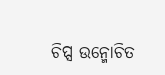ଚିପ୍ସ ଉନ୍ମୋଚିତ